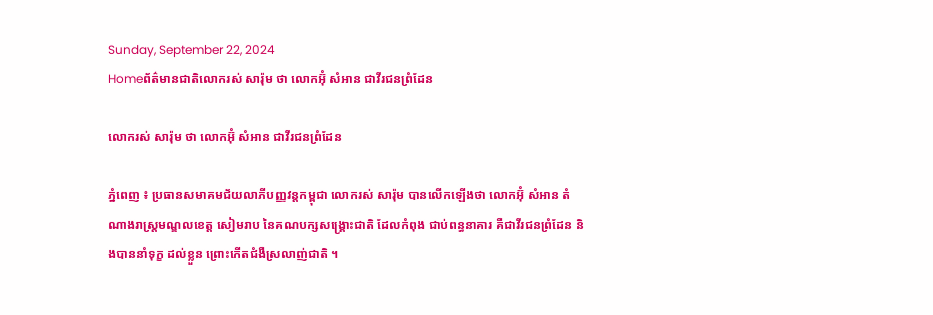Sunday, September 22, 2024
Homeព័ត៌មានជាតិលោករស់ សារ៉ុម ថា លោកអ៊ុំ សំអាន ជាវីរជនព្រំដែន

លោករស់ សារ៉ុម ថា លោកអ៊ុំ សំអាន ជាវីរជនព្រំដែន

ភ្នំពេញ ៖ ប្រធានសមាគមជ័យលាភីបញ្ញវន្តកម្ពុជា លោករស់ សារ៉ុម បានលើកឡើងថា លោកអ៊ុំ សំអាន តំណាងរាស្ត្រមណ្ឌលខេត្ត សៀមរាប នៃគណបក្សសង្គ្រោះជាតិ ដែលកំពុង ជាប់ពន្ធនាគារ គឺជាវីរជនព្រំដែន និងបាននាំទុក្ខ ដល់ខ្លួន ព្រោះកើតជំងឺស្រលាញ់ជាតិ ។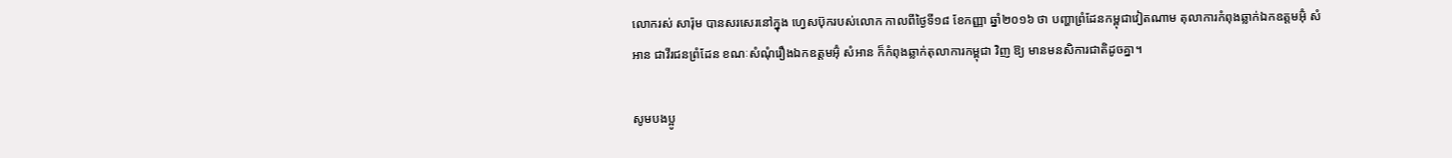លោករស់ សារ៉ុម បានសរសេរនៅក្នុង ហ្វេសប៊ុករបស់លោក កាលពីថ្ងៃទី១៨ ខែកញ្ញា ឆ្នាំ២០១៦ ថា បញ្ហាព្រំដែនកម្ពុជាវៀតណាម តុលាការកំពុងឆ្លាក់ឯកឧត្តមអ៊ុំ សំអាន ជាវីរជនព្រំដែន ខណៈសំណុំរឿងឯកឧត្តមអ៊ុំ សំអាន ក៏កំពុងឆ្លាក់តុលាការកម្ពុជា វិញ ឱ្យ មានមនសិការជាតិដូចគ្នា។

សូមបងប្អូ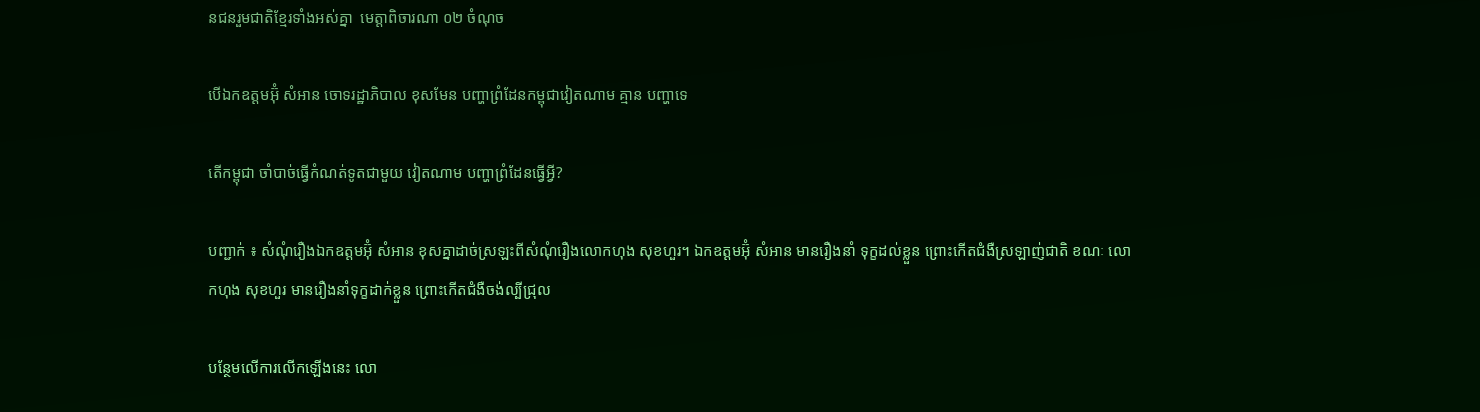នជនរួមជាតិខ្មែរទាំងអស់គ្នា  មេត្តាពិចារណា ០២ ចំណុច

បើឯកឧត្តមអ៊ុំ សំអាន ចោទរដ្ឋាភិបាល ខុសមែន បញ្ហាព្រំដែនកម្ពុជាវៀតណាម គ្មាន បញ្ហាទេ

តើកម្ពុជា ចាំបាច់ធ្វើកំណត់ទូតជាមួយ វៀតណាម បញ្ហាព្រំដែនធ្វើអ្វី?

បញ្ជាក់ ៖ សំណុំរឿងឯកឧត្តមអ៊ុំ សំអាន ខុសគ្នាដាច់ស្រឡះពីសំណុំរឿងលោកហុង សុខហួរ។ ឯកឧត្តមអ៊ុំ សំអាន មានរឿងនាំ ទុក្ខដល់ខ្លួន ព្រោះកើតជំងឺស្រឡាញ់ជាតិ ខណៈ លោកហុង សុខហួរ មានរឿងនាំទុក្ខដាក់ខ្លួន ព្រោះកើតជំងឺចង់ល្បីជ្រុល

បន្ថែមលើការលើកឡើងនេះ លោ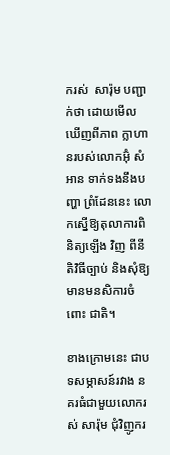ករស់  សារ៉ុម បញ្ជាក់ថា ដោយមើលឃើញពីភាព ក្លាហានរបស់លោកអ៊ុំ សំអាន ទាក់ទងនឹងបញ្ហា ព្រំដែននេះ លោកស្នើឱ្យតុលាការពិនិត្យឡើង វិញ ពីនីតិវិធីច្បាប់ និងសុំឱ្យមានមនសិការចំពោះ ជាតិ។

ខាងក្រោមនេះ ជាបទសម្ភាសន៍រវាង នគរធំជាមួយលោករស់ សារ៉ុម ជុំវិញូករ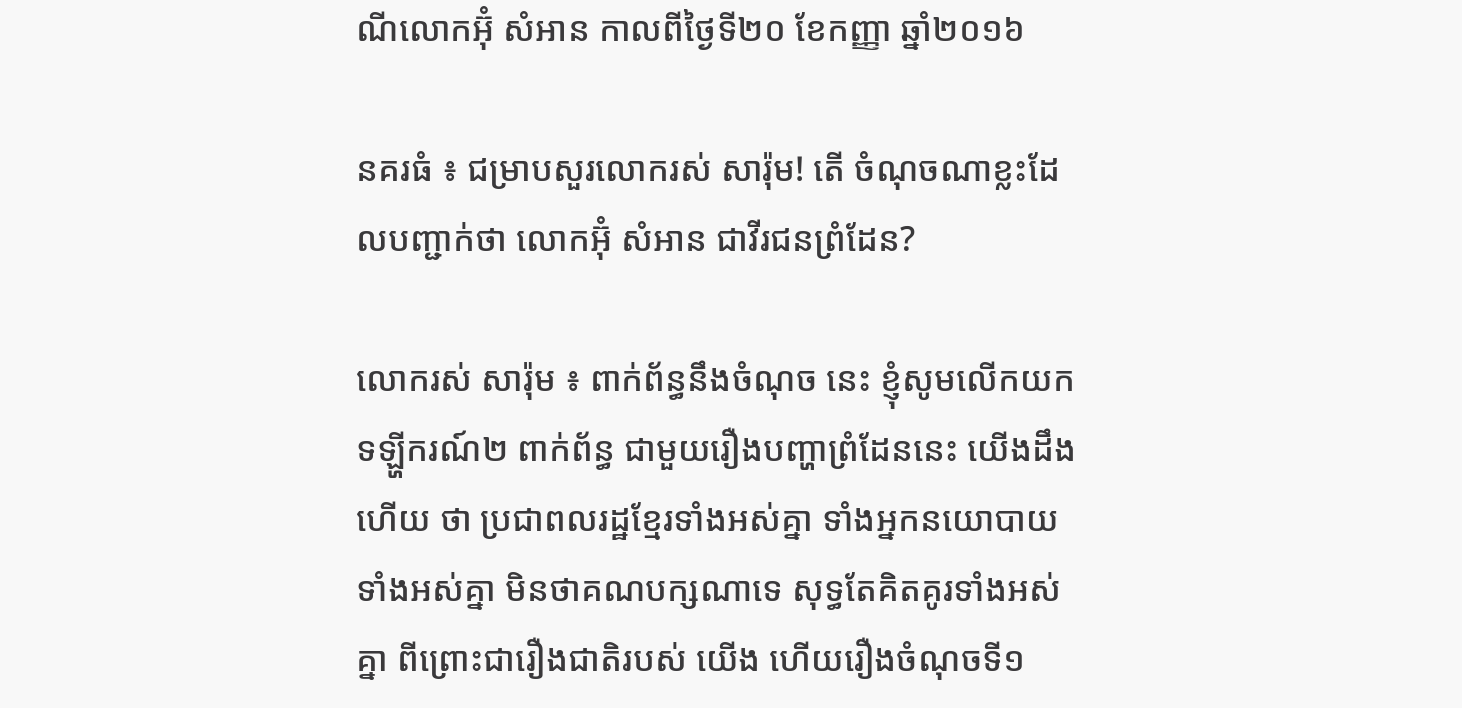ណីលោកអ៊ុំ សំអាន កាលពីថ្ងៃទី២០ ខែកញ្ញា ឆ្នាំ២០១៦

នគរធំ ៖ ជម្រាបសួរលោករស់ សារ៉ុម! តើ ចំណុចណាខ្លះដែលបញ្ជាក់ថា លោកអ៊ុំ សំអាន ជាវីរជនព្រំដែន?

លោករស់ សារ៉ុម ៖ ពាក់ព័ន្ធនឹងចំណុច នេះ ខ្ញុំសូមលើកយកទឡ្ហីករណ៍២ ពាក់ព័ន្ធ ជាមួយរឿងបញ្ហាព្រំដែននេះ យើងដឹងហើយ ថា ប្រជាពលរដ្ឋខ្មែរទាំងអស់គ្នា ទាំងអ្នកនយោបាយទាំងអស់គ្នា មិនថាគណបក្សណាទេ សុទ្ធតែគិតគូរទាំងអស់គ្នា ពីព្រោះជារឿងជាតិរបស់ យើង ហើយរឿងចំណុចទី១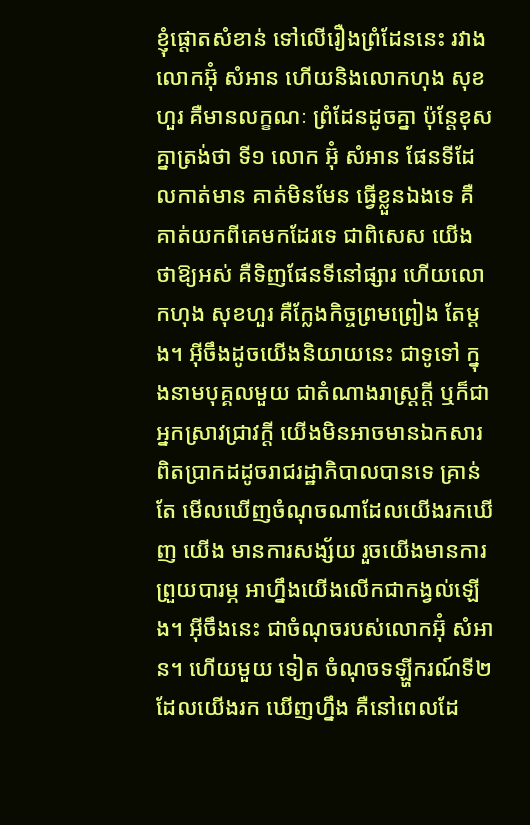ខ្ញុំផ្តោតសំខាន់ ទៅលើរឿងព្រំដែននេះ រវាងលោកអ៊ុំ សំអាន ហើយនិងលោកហុង សុខហួរ គឺមានលក្ខណៈ ព្រំដែនដូចគ្នា ប៉ុន្តែខុសគ្នាត្រង់ថា ទី១ លោក អ៊ុំ សំអាន ផែនទីដែលកាត់មាន គាត់មិនមែន ធ្វើខ្លួនឯងទេ គឺគាត់យកពីគេមកដែរទេ ជាពិសេស យើងថាឱ្យអស់ គឺទិញផែនទីនៅផ្សារ ហើយលោកហុង សុខហួរ គឺក្លែងកិច្ចព្រមព្រៀង តែម្តង។ អ៊ីចឹងដូចយើងនិយាយនេះ ជាទូទៅ ក្នុងនាមបុគ្គលមួយ ជាតំណាងរាស្ត្រក្តី ឬក៏ជា អ្នកស្រាវជ្រាវក្តី យើងមិនអាចមានឯកសារ ពិតប្រាកដដូចរាជរដ្ឋាភិបាលបានទេ គ្រាន់តែ មើលឃើញចំណុចណាដែលយើងរកឃើញ យើង មានការសង្ស័យ រួចយើងមានការព្រួយបារម្ភ អាហ្នឹងយើងលើកជាកង្វល់ឡើង។ អ៊ីចឹងនេះ ជាចំណុចរបស់លោកអ៊ុំ សំអាន។ ហើយមួយ ទៀត ចំណុចទឡ្ហីករណ៍ទី២ ដែលយើងរក ឃើញហ្នឹង គឺនៅពេលដែ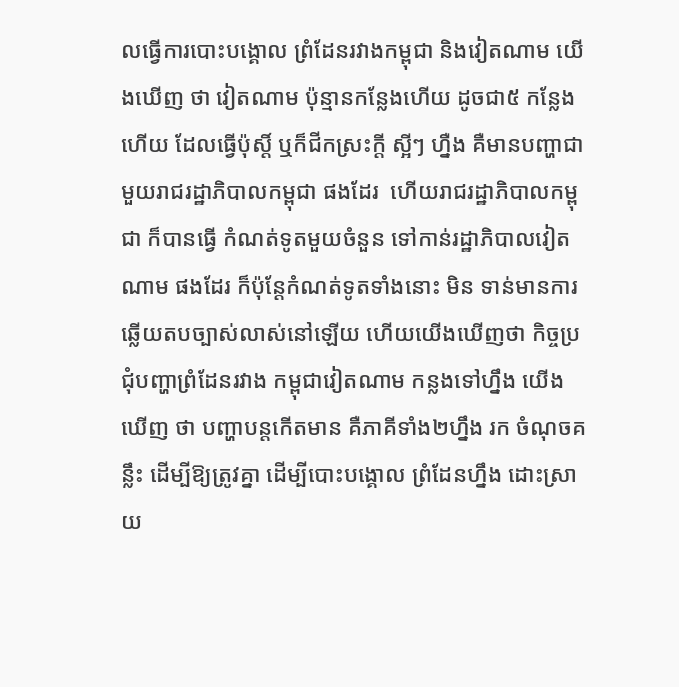លធ្វើការបោះបង្គោល ព្រំដែនរវាងកម្ពុជា និងវៀតណាម យើងឃើញ ថា វៀតណាម ប៉ុន្មានកន្លែងហើយ ដូចជា៥ កន្លែងហើយ ដែលធ្វើប៉ុស្តិ៍ ឬក៏ជីកស្រះក្តី ស្អីៗ ហ្នឺង គឺមានបញ្ហាជាមួយរាជរដ្ឋាភិបាលកម្ពុជា ផងដែរ  ហើយរាជរដ្ឋាភិបាលកម្ពុជា ក៏បានធ្វើ កំណត់ទូតមួយចំនួន ទៅកាន់រដ្ឋាភិបាលវៀតណាម ផងដែរ ក៏ប៉ុន្តែកំណត់ទូតទាំងនោះ មិន ទាន់មានការឆ្លើយតបច្បាស់លាស់នៅឡើយ ហើយយើងឃើញថា កិច្ចប្រជុំបញ្ហាព្រំដែនរវាង កម្ពុជាវៀតណាម កន្លងទៅហ្នឹង យើងឃើញ ថា បញ្ហាបន្តកើតមាន គឺភាគីទាំង២ហ្នឹង រក ចំណុចគន្លឹះ ដើម្បីឱ្យត្រូវគ្នា ដើម្បីបោះបង្គោល ព្រំដែនហ្នឹង ដោះស្រាយ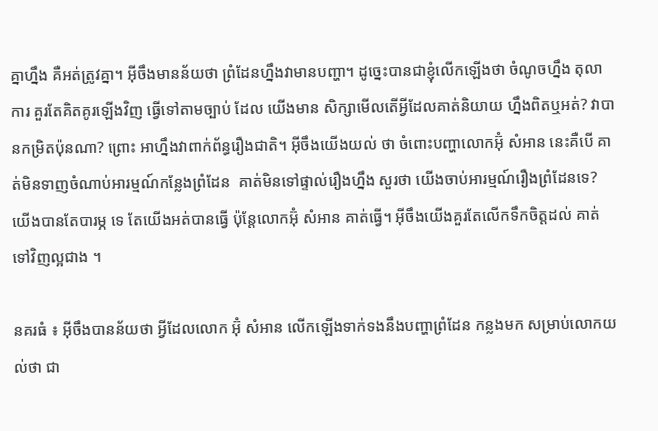គ្នាហ្នឹង គឺអត់ត្រូវគ្នា។ អ៊ីចឹងមានន័យថា ព្រំដែនហ្នឹងវាមានបញ្ហា។ ដូច្នេះបានជាខ្ញុំលើកឡើងថា ចំណូចហ្នឹង តុលាការ គួរតែគិតគូរឡើងវិញ ធ្វើទៅតាមច្បាប់ ដែល យើងមាន សិក្សាមើលតើអ្វីដែលគាត់និយាយ ហ្នឹងពិតឬអត់? វាបានកម្រិតប៉ុនណា? ព្រោះ អាហ្នឹងវាពាក់ព័ន្ធរឿងជាតិ។ អ៊ីចឹងយើងយល់ ថា ចំពោះបញ្ហាលោកអ៊ុំ សំអាន នេះគឺបើ គាត់មិនទាញចំណាប់អារម្មណ៍កន្លែងព្រំដែន  គាត់មិនទៅផ្ទាល់រឿងហ្នឹង សួរថា យើងចាប់អារម្មណ៍រឿងព្រំដែនទេ? យើងបានតែបារម្ភ ទេ តែយើងអត់បានធ្វើ ប៉ុន្តែលោកអ៊ុំ សំអាន គាត់ធ្វើ។ អ៊ីចឹងយើងគួរតែលើកទឹកចិត្តដល់ គាត់ទៅវិញល្អជាង ។

នគរធំ ៖ អ៊ីចឹងបានន័យថា អ្វីដែលលោក អ៊ុំ សំអាន លើកឡើងទាក់ទងនឹងបញ្ហាព្រំដែន កន្លងមក សម្រាប់លោកយល់ថា ជា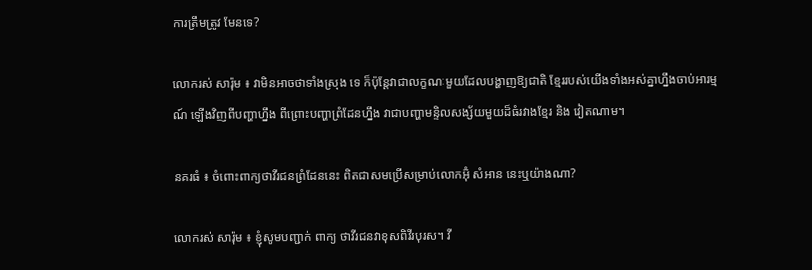ការត្រឹមត្រូវ មែនទេ?

លោករស់ សារ៉ុម ៖ វាមិនអាចថាទាំងស្រុង ទេ ក៏ប៉ុន្តែវាជាលក្ខណៈមួយដែលបង្ហាញឱ្យជាតិ ខ្មែររបស់យើងទាំងអស់គ្នាហ្នឹងចាប់អារម្មណ៍ ឡើងវិញពីបញ្ហាហ្នឹង ពីព្រោះបញ្ហាព្រំដែនហ្នឹង វាជាបញ្ហាមន្ទិលសង្ស័យមួយដ៏ធំរវាងខ្មែរ និង វៀតណាម។

នគរធំ ៖ ចំពោះពាក្យថាវីរជនព្រំដែននេះ ពិតជាសមប្រើសម្រាប់លោកអ៊ុំ សំអាន នេះឬយ៉ាងណា?

លោករស់ សារ៉ុម ៖ ខ្ញុំសូមបញ្ជាក់ ពាក្យ ថាវីរជនវាខុសពិវីរបុរស។ វី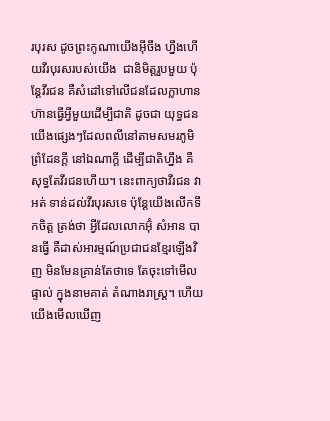របុរស ដូចព្រះកូណាយើងអ៊ីចឹង ហ្នឹងហើយវីរបុរសរបស់យើង  ជានិមិត្តរួបមួយ ប៉ុន្តែវីរជន គឺសំដៅទៅលើជនដែលក្លាហាន ហ៊ានធ្វើអ្វីមួយដើម្បីជាតិ ដូចជា យុទ្ធជនយើងផ្សេងៗដែលពលីនៅតាមសមរភូមិ ព្រំដែនក្តី នៅឯណាក្តី ដើម្បីជាតិហ្នឹង គឺ សុទ្ធតែវីរជនហើយ។ នេះពាក្យថាវីរជន វាអត់ ទាន់ដល់វីរបុរសទេ ប៉ុន្តែយើងលើកទឹកចិត្ត ត្រង់ថា អ្វីដែលលោកអ៊ុំ សំអាន បានធ្វើ គឺដាស់អារម្មណ៍ប្រជាជនខ្មែរឡើងវិញ មិនមែនគ្រាន់តែថាទេ តែចុះទៅមើលផ្ទាល់ ក្នុងនាមគាត់ តំណាងរាស្ត្រ។ ហើយយើងមើលឃើញ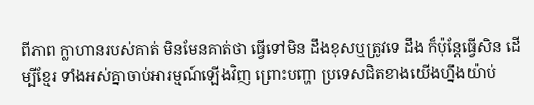ពីភាព ក្លាហានរបស់គាត់ មិនមែនគាត់ថា ធ្វើទៅមិន ដឹងខុសឬត្រូវទេ ដឹង ក៏ប៉ុន្តែធ្វើសិន ដើម្បីខ្មែរ ទាំងអស់គ្នាចាប់អារម្មណ៍ឡើងវិញ ព្រោះបញ្ហា ប្រទេសជិតខាងយើងហ្នឹងយ៉ាប់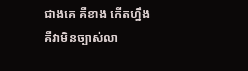ជាងគេ គឺខាង កើតហ្នឹង គឺវាមិនច្បាស់លា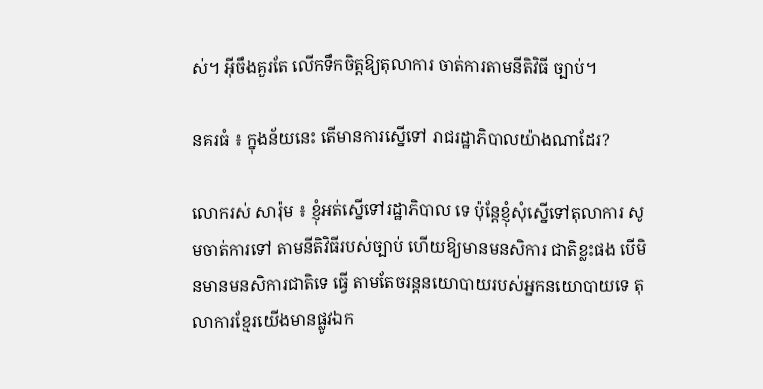ស់។ អ៊ីចឹងគួរតែ លើកទឹកចិត្តឱ្យតុលាការ ចាត់ការតាមនីតិវិធី ច្បាប់។

នគរធំ ៖ ក្នុងន័យនេះ តើមានការស្នើទៅ រាជរដ្ឋាភិបាលយ៉ាងណាដែរ?

លោករស់ សារ៉ុម ៖ ខ្ញុំអត់ស្នើទៅរដ្ឋាភិបាល ទេ ប៉ុន្តែខ្ញុំសុំស្នើទៅតុលាការ សូមចាត់ការទៅ តាមនីតិវិធីរបស់ច្បាប់ ហើយឱ្យមានមនសិការ ជាតិខ្លះផង បើមិនមានមនសិការជាតិទេ ធ្វើ តាមតែចរន្តនយោបាយរបស់អ្នកនយោបាយទេ តុលាការខ្មែរយើងមានផ្លូវឯក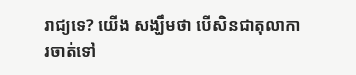រាជ្យទេ? យើង សង្ឃឹមថា បើសិនជាតុលាការចាត់ទៅ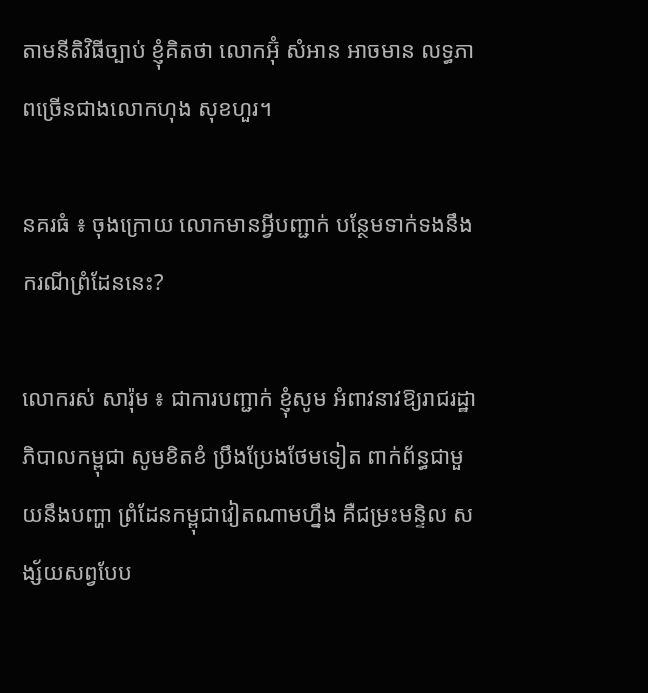តាមនីតិវិធីច្បាប់ ខ្ញុំគិតថា លោកអ៊ុំ សំអាន អាចមាន លទ្ធភាពច្រើនជាងលោកហុង សុខហួរ។

នគរធំ ៖ ចុងក្រោយ លោកមានអ្វីបញ្ជាក់ បន្ថែមទាក់ទងនឹងករណីព្រំដែននេះ?

លោករស់ សារ៉ុម ៖ ជាការបញ្ជាក់ ខ្ញុំសូម អំពាវនាវឱ្យរាជរដ្ឋាភិបាលកម្ពុជា សូមខិតខំ ប្រឹងប្រែងថែមទៀត ពាក់ព័ន្ធជាមួយនឹងបញ្ហា ព្រំដែនកម្ពុជាវៀតណាមហ្នឹង គឺជម្រះមន្ទិល សង្ស័យសព្វបែប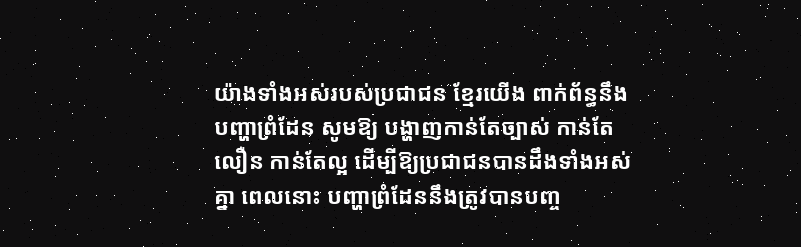យ៉ាងទាំងអស់របស់ប្រជាជន ខ្មែរយើង ពាក់ព័ន្ធនឹងបញ្ហាព្រំដែន សូមឱ្យ បង្ហាញកាន់តែច្បាស់ កាន់តែលឿន កាន់តែល្អ ដើម្បីឱ្យប្រជាជនបានដឹងទាំងអស់គ្នា ពេលនោះ បញ្ហាព្រំដែននឹងត្រូវបានបញ្ច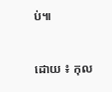ប់៕

ដោយ ៖ កុល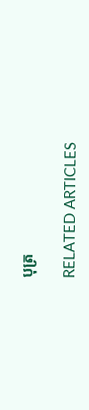បុត្រ

RELATED ARTICLES